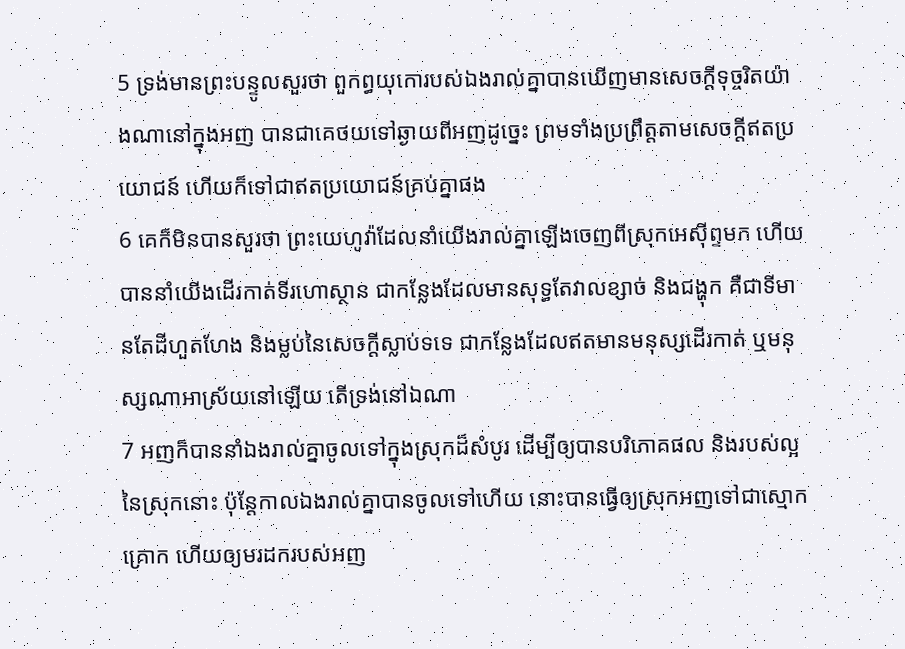5 ទ្រង់មានព្រះបន្ទូលសួរថា ពួកព្ធយុកោរបស់ឯងរាល់គ្នាបានឃើញមានសេចក្តីទុច្ចរិតយ៉ាងណានៅក្នុងអញ បានជាគេថយទៅឆ្ងាយពីអញដូច្នេះ ព្រមទាំងប្រព្រឹត្តតាមសេចក្តីឥតប្រយោជន៍ ហើយក៏ទៅជាឥតប្រយោជន៍គ្រប់គ្នាផង
6 គេក៏មិនបានសួរថា ព្រះយេហូវ៉ាដែលនាំយើងរាល់គ្នាឡើងចេញពីស្រុកអេស៊ីព្ទមក ហើយបាននាំយើងដើរកាត់ទីរហោស្ថាន ជាកន្លែងដែលមានសុទ្ធតែវាលខ្សាច់ និងជង្ហុក គឺជាទីមានតែដីហួតហែង និងម្លប់នៃសេចក្តីស្លាប់ទទេ ជាកន្លែងដែលឥតមានមនុស្សដើរកាត់ ឬមនុស្សណាអាស្រ័យនៅឡើយ តើទ្រង់នៅឯណា
7 អញក៏បាននាំឯងរាល់គ្នាចូលទៅក្នុងស្រុកដ៏សំបូរ ដើម្បីឲ្យបានបរិភោគផល និងរបស់ល្អនៃស្រុកនោះ ប៉ុន្តែកាលឯងរាល់គ្នាបានចូលទៅហើយ នោះបានធ្វើឲ្យស្រុកអញទៅជាស្មោកគ្រោក ហើយឲ្យមរដករបស់អញ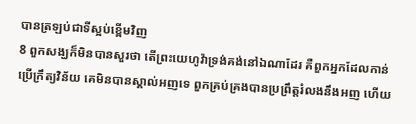បានត្រឡប់ជាទីស្អប់ខ្ពើមវិញ
8 ពួកសង្ឃក៏មិនបានសួរថា តើព្រះយេហូវ៉ាទ្រង់គង់នៅឯណាដែរ គឺពួកអ្នកដែលកាន់ប្រើក្រឹត្យវិន័យ គេមិនបានស្គាល់អញទេ ពួកគ្រប់គ្រងបានប្រព្រឹត្តរំលងនឹងអញ ហើយ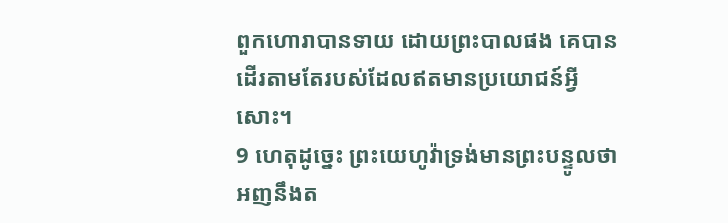ពួកហោរាបានទាយ ដោយព្រះបាលផង គេបានដើរតាមតែរបស់ដែលឥតមានប្រយោជន៍អ្វីសោះ។
9 ហេតុដូច្នេះ ព្រះយេហូវ៉ាទ្រង់មានព្រះបន្ទូលថា អញនឹងត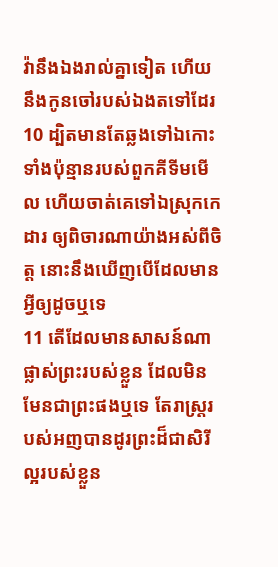វ៉ានឹងឯងរាល់គ្នាទៀត ហើយនឹងកូនចៅរបស់ឯងតទៅដែរ
10 ដ្បិតមានតែឆ្លងទៅឯកោះទាំងប៉ុន្មានរបស់ពួកគីទីមមើល ហើយចាត់គេទៅឯស្រុកកេដារ ឲ្យពិចារណាយ៉ាងអស់ពីចិត្ត នោះនឹងឃើញបើដែលមានអ្វីឲ្យដូចឬទេ
11 តើដែលមានសាសន៍ណាផ្លាស់ព្រះរបស់ខ្លួន ដែលមិនមែនជាព្រះផងឬទេ តែរាស្ត្ររបស់អញបានដូរព្រះដ៏ជាសិរីល្អរបស់ខ្លួន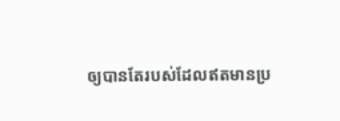ឲ្យបានតែរបស់ដែលឥតមានប្រ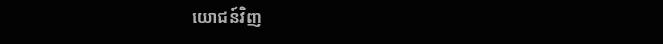យោជន៍វិញ